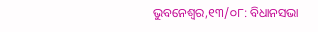ଭୁବନେଶ୍ୱର,୧୩/୦୮: ବିଧାନସଭା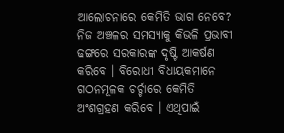ଆଲୋଚନାରେ କେମିତି ଭାଗ ନେବେ? ନିଜ ଅଞ୍ଚଳର ସମସ୍ୟାକୁ କିଭଳି ପ୍ରଭାବୀ ଢଙ୍ଗରେ ସରକାରଙ୍କ ଦୃଷ୍ଟି ଆକର୍ଷଣ କରିବେ । ବିରୋଧୀ ବିଧାୟକମାନେ ଗଠନମୂଳକ ଚର୍ଚ୍ଚାରେ କେମିତି ଅଂଶଗ୍ରହଣ କରିବେ । ଏଥିପାଇଁ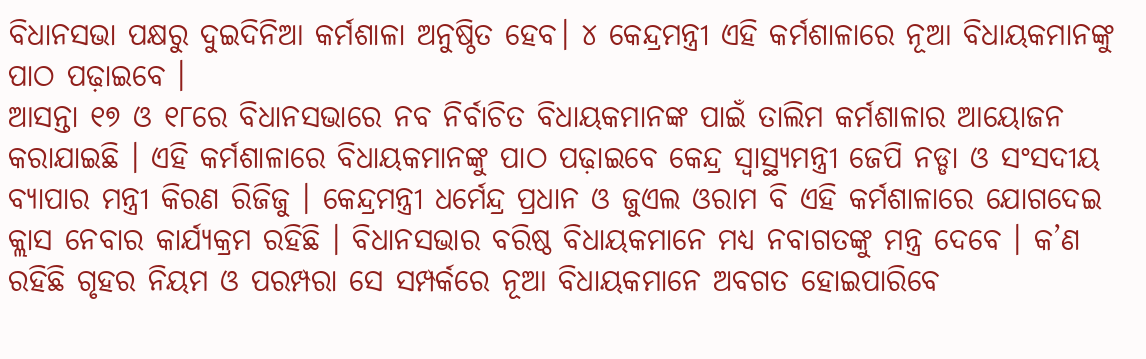ବିଧାନସଭା ପକ୍ଷରୁ ଦୁଇଦିନିଆ କର୍ମଶାଳା ଅନୁଷ୍ଠିତ ହେବ। ୪ କେନ୍ଦ୍ରମନ୍ତ୍ରୀ ଏହି କର୍ମଶାଳାରେ ନୂଆ ବିଧାୟକମାନଙ୍କୁ ପାଠ ପଢ଼ାଇବେ ।
ଆସନ୍ତା ୧୭ ଓ ୧୮ରେ ବିଧାନସଭାରେ ନବ ନିର୍ବାଚିତ ବିଧାୟକମାନଙ୍କ ପାଇଁ ତାଲିମ କର୍ମଶାଳାର ଆୟୋଜନ କରାଯାଇଛି । ଏହି କର୍ମଶାଳାରେ ବିଧାୟକମାନଙ୍କୁ ପାଠ ପଢ଼ାଇବେ କେନ୍ଦ୍ର ସ୍ୱାସ୍ଥ୍ୟମନ୍ତ୍ରୀ ଜେପି ନଡ୍ଡା ଓ ସଂସଦୀୟ ବ୍ୟାପାର ମନ୍ତ୍ରୀ କିରଣ ରିଜିଜୁ । କେନ୍ଦ୍ରମନ୍ତ୍ରୀ ଧର୍ମେନ୍ଦ୍ର ପ୍ରଧାନ ଓ ଜୁଏଲ ଓରାମ ବି ଏହି କର୍ମଶାଳାରେ ଯୋଗଦେଇ କ୍ଲାସ ନେବାର କାର୍ଯ୍ୟକ୍ରମ ରହିଛି । ବିଧାନସଭାର ବରିଷ୍ଠ ବିଧାୟକମାନେ ମଧ୍ୟ ନବାଗତଙ୍କୁ ମନ୍ତ୍ର ଦେବେ । କ’ଣ ରହିଛି ଗୃହର ନିୟମ ଓ ପରମ୍ପରା ସେ ସମ୍ପର୍କରେ ନୂଆ ବିଧାୟକମାନେ ଅବଗତ ହୋଇପାରିବେ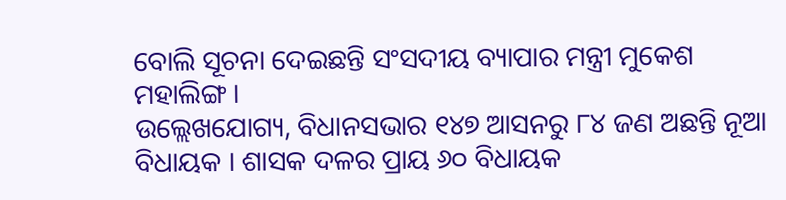ବୋଲି ସୂଚନା ଦେଇଛନ୍ତି ସଂସଦୀୟ ବ୍ୟାପାର ମନ୍ତ୍ରୀ ମୁକେଶ ମହାଲିଙ୍ଗ ।
ଉଲ୍ଲେଖଯୋଗ୍ୟ, ବିଧାନସଭାର ୧୪୭ ଆସନରୁ ୮୪ ଜଣ ଅଛନ୍ତି ନୂଆ ବିଧାୟକ । ଶାସକ ଦଳର ପ୍ରାୟ ୬୦ ବିଧାୟକ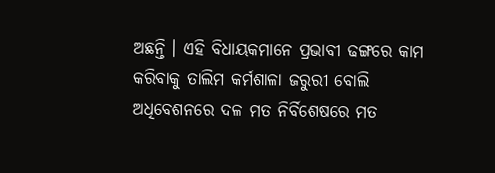ଅଛନ୍ତି । ଏହି ବିଧାୟକମାନେ ପ୍ରଭାବୀ ଢଙ୍ଗରେ କାମ କରିବାକୁ ତାଲିମ କର୍ମଶାଳା ଜରୁରୀ ବୋଲି ଅଧିବେଶନରେ ଦଳ ମତ ନିର୍ବିଶେଷରେ ମତ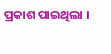ପ୍ରକାଶ ପାଇଥିଲା ।